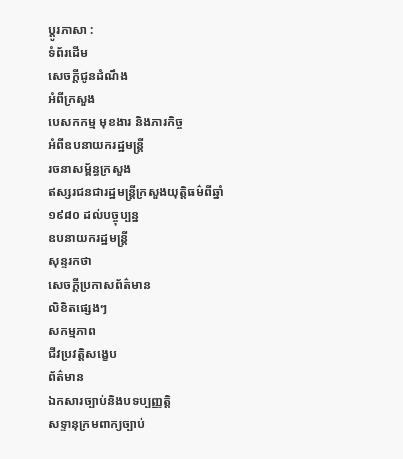ប្ដូរភាសា :
ទំព័រដើម
សេចក្ដីជូនដំណឹង
អំពីក្រសួង
បេសកកម្ម មុខងារ និងភារកិច្ច
អំពីឧបនាយករដ្ឋមន្រ្តី
រចនាសម្ព័ន្ធក្រសួង
ឥស្សរជនជារដ្ឋមន្រ្តីក្រសួងយុត្តិធម៌ពីឆ្នាំ១៩៨០ ដល់បច្ចុប្បន្ន
ឧបនាយករដ្ឋមន្ត្រី
សុន្ទរកថា
សេចក្ដីប្រកាសព័ត៌មាន
លិខិតផ្សេងៗ
សកម្មភាព
ជីវប្រវត្តិសង្ខេប
ព័ត៌មាន
ឯកសារច្បាប់និងបទប្បញ្ញត្តិ
សទ្ទានុក្រមពាក្យច្បាប់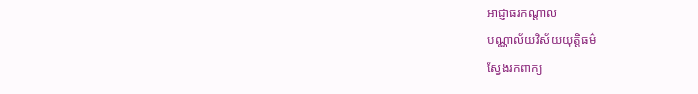អាជ្ញាធរកណ្តាល
បណ្ណាល័យវិស័យយុត្តិធម៌
ស្វែងរកពាក្យ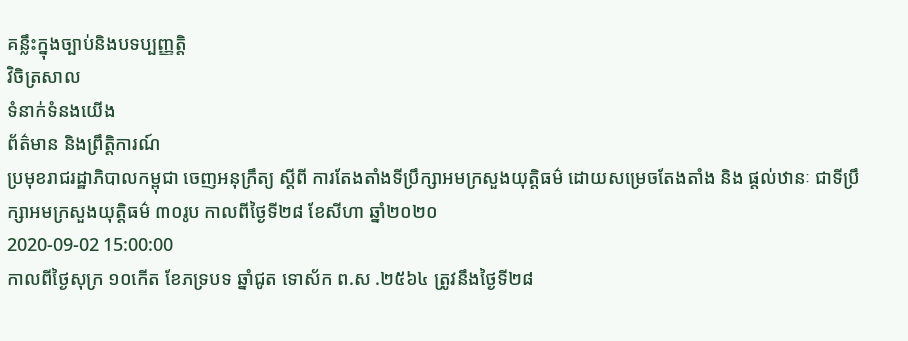គន្លឹះក្នុងច្បាប់និងបទប្បញ្ញត្តិ
វិចិត្រសាល
ទំនាក់ទំនងយើង
ព័ត៌មាន និងព្រឹត្តិការណ៍
ប្រមុខរាជរដ្ឋាភិបាលកម្ពុជា ចេញអនុក្រឹត្យ ស្តីពី ការតែងតាំងទីប្រឹក្សាអមក្រសួងយុត្តិធម៌ ដោយសម្រេចតែងតាំង និង ផ្តល់ឋានៈ ជាទីប្រឹក្សាអមក្រសួងយុត្តិធម៌ ៣០រូប កាលពីថ្ងៃទី២៨ ខែសីហា ឆ្នាំ២០២០
2020-09-02 15:00:00
កាលពីថ្ងៃសុក្រ ១០កើត ខែភទ្របទ ឆ្នាំជូត ទោស័ក ព.ស .២៥៦៤ ត្រូវនឹងថ្ងៃទី២៨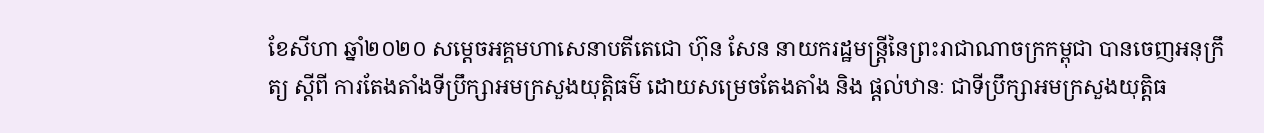ខែសីហា ឆ្នាំ២០២០ សម្តេចអគ្គមហាសេនាបតីតេជោ ហ៊ុន សែន នាយករដ្ឋមន្ត្រីនៃព្រះរាជាណាចក្រកម្ពុជា បានចេញអនុក្រឹត្យ ស្តីពី ការតែងតាំងទីប្រឹក្សាអមក្រសួងយុត្តិធម៌ ដោយសម្រេចតែងតាំង និង ផ្តល់ឋានៈ ជាទីប្រឹក្សាអមក្រសួងយុត្តិធ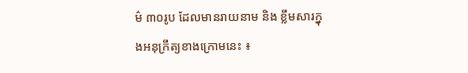ម៌ ៣០រូប ដែលមានរាយនាម និង ខ្លឹមសារក្នុងអនុក្រឹត្យខាងក្រោមនេះ ៖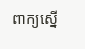ពាក្យស្នើ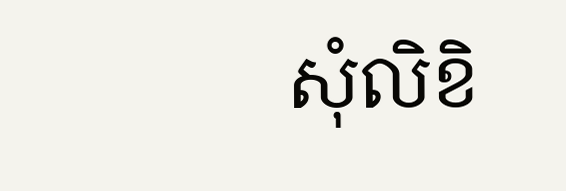សុំលិខិ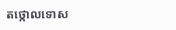តថ្កោលទោស